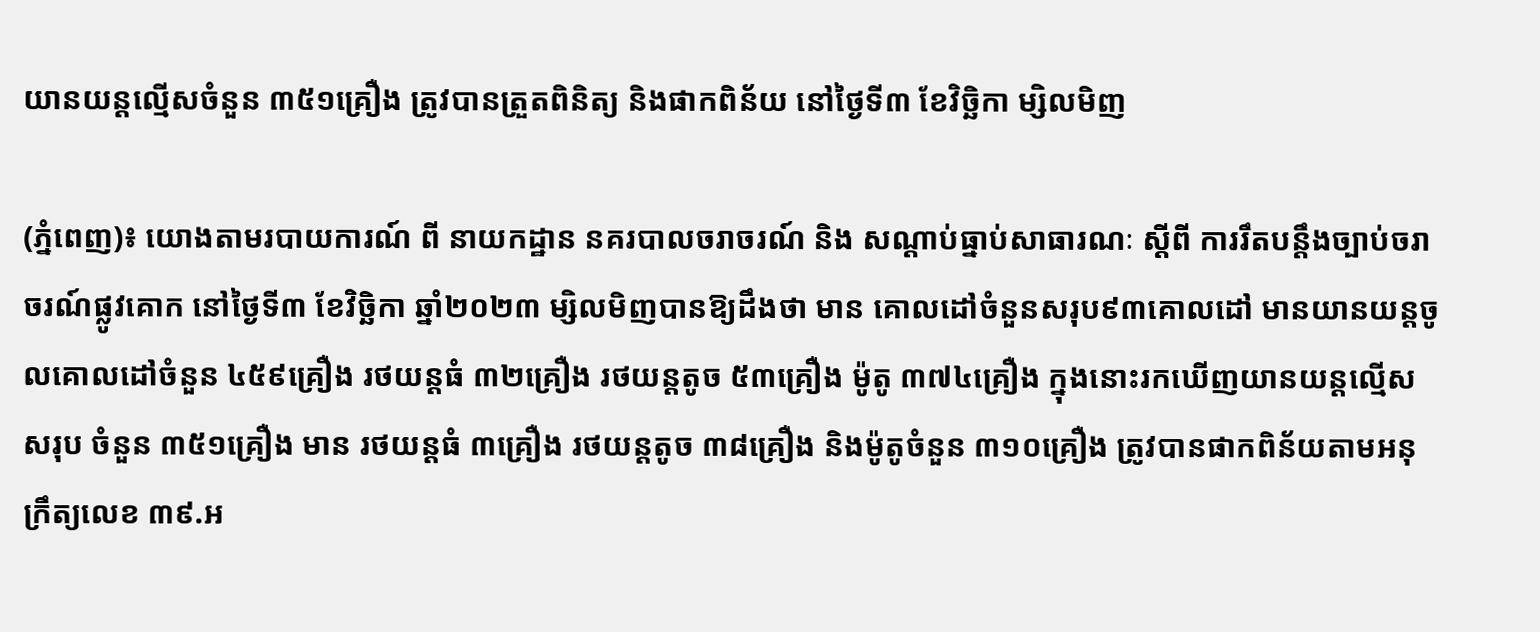យានយន្តល្មើសចំនួន ៣៥១គ្រឿង ត្រូវបានត្រួតពិនិត្យ និងផាកពិន័យ នៅថ្ងៃទី៣ ខែវិច្ឆិកា ម្សិលមិញ

(ភ្នំពេញ)៖ យោងតាមរបាយការណ៍ ពី នាយកដ្ឋាន នគរបាលចរាចរណ៍ និង សណ្តាប់ធ្នាប់សាធារណៈ ស្តីពី ការរឹតបន្ដឹងច្បាប់ចរាចរណ៍ផ្លូវគោក នៅថ្ងៃទី៣ ខែវិច្ឆិកា ឆ្នាំ២០២៣ ម្សិលមិញបានឱ្យដឹងថា មាន គោលដៅចំនួនសរុប៩៣គោលដៅ មានយានយន្តចូលគោលដៅចំនួន ៤៥៩គ្រឿង រថយន្តធំ ៣២គ្រឿង រថយន្តតូច ៥៣គ្រឿង ម៉ូតូ ៣៧៤គ្រឿង ក្នុងនោះរកឃើញយានយន្តល្មើសសរុប ចំនួន ៣៥១គ្រឿង មាន រថយន្តធំ ៣គ្រឿង រថយន្តតូច ៣៨គ្រឿង និងម៉ូតូចំនួន ៣១០គ្រឿង ត្រូវបានផាកពិន័យតាមអនុក្រឹត្យលេខ ៣៩.អ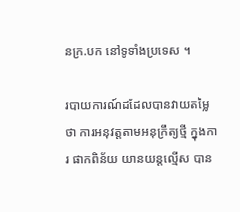នក្រ.បក នៅទូទាំងប្រទេស ។

របាយការណ៍ដដែលបានវាយតម្លៃថា ការអនុវត្តតាមអនុក្រឹត្យថ្មី ក្នុងការ ផាកពិន័យ យានយន្តល្មើស បាន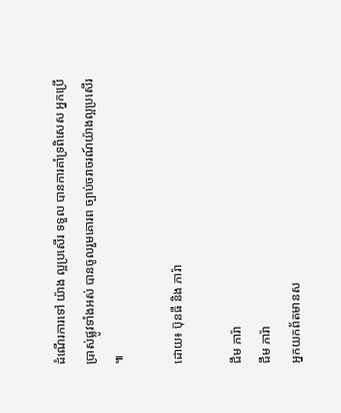ដំណើរការទៅ យ៉ាង ល្អប្រសើរ ទទួល បានការគាំទ្រពិសេស អ្នកប្រើប្រាស់ផ្លូវទាំងអស់ បានចូលរួមគោរព ច្បាប់ចរាចរណ៍យ៉ាងល្អប្រសើរ ៕

ដោយ៖ ប៊ុនធី និង ភារ៉ា

ជឹម ភារ៉ា
ជឹម ភារ៉ា
អ្នកយកព័តមានស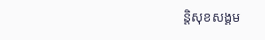ន្តិសុខសង្គម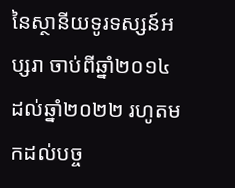នៃស្ថានីយទូរទស្សន៍អប្សរា ចាប់ពីឆ្នាំ២០១៤ ដល់ឆ្នាំ២០២២ រហូតមកដល់បច្ច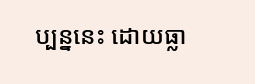ប្បន្ននេះ ដោយធ្លា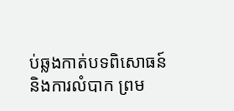ប់ឆ្លងកាត់បទពិសោធន៍ និងការលំបាក ព្រម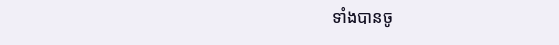ទាំងបានចូ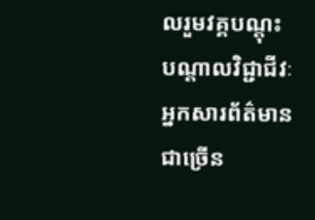លរួមវគ្គបណ្ដុះបណ្ដាលវិជ្ជាជីវៈអ្នកសារព័ត៌មានជាច្រើន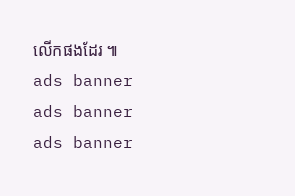លើកផងដែរ ៕
ads banner
ads banner
ads banner